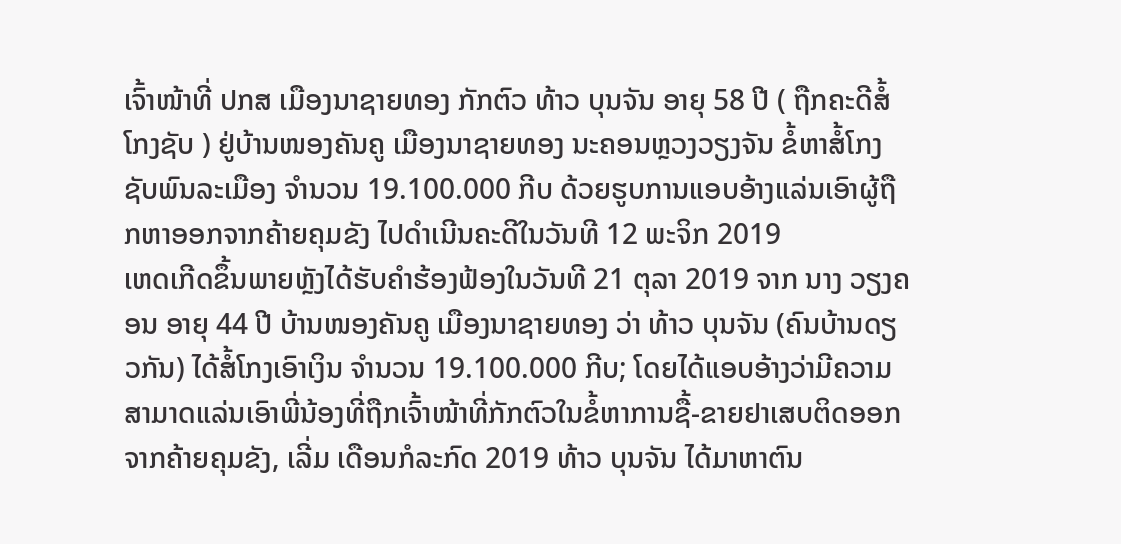ເຈົ້າໜ້າທີ່ ປກສ ເມືອງນາຊາຍທອງ ກັກຕົວ ທ້າວ ບຸນຈັນ ອາຍຸ 58 ປີ ( ຖືກຄະດີສ້ໍໂກງຊັບ ) ຢູ່ບ້ານໜອງຄັນຄູ ເມືອງນາຊາຍທອງ ນະຄອນຫຼວງວຽງຈັນ ຂໍ້ຫາສໍ້ໂກງຊັບພົນລະເມືອງ ຈຳນວນ 19.100.000 ກີບ ດ້ວຍຮູບການແອບອ້າງແລ່ນເອົາຜູ້ຖືກຫາອອກຈາກຄ້າຍຄຸມຂັງ ໄປດຳເນີນຄະດີໃນວັນທີ 12 ພະຈິກ 2019
ເຫດເກີດຂຶ້ນພາຍຫຼັງໄດ້ຮັບຄໍາຮ້ອງຟ້ອງໃນວັນທີ 21 ຕຸລາ 2019 ຈາກ ນາງ ວຽງຄອນ ອາຍຸ 44 ປີ ບ້ານໜອງຄັນຄູ ເມືອງນາຊາຍທອງ ວ່າ ທ້າວ ບຸນຈັນ (ຄົນບ້ານດຽວກັນ) ໄດ້ສໍ້ໂກງເອົາເງິນ ຈຳນວນ 19.100.000 ກີບ; ໂດຍໄດ້ແອບອ້າງວ່າມີຄວາມສາມາດແລ່ນເອົາພີ່ນ້ອງທີ່ຖືກເຈົ້າໜ້າທີ່ກັກຕົວໃນຂໍ້ຫາການຊື້-ຂາຍຢາເສບຕິດອອກຈາກຄ້າຍຄຸມຂັງ, ເລີ່ມ ເດືອນກໍລະກົດ 2019 ທ້າວ ບຸນຈັນ ໄດ້ມາຫາຕົນ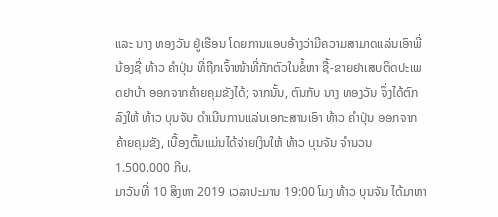ແລະ ນາງ ທອງວັນ ຢູ່ເຮືອນ ໂດຍການແອບອ້າງວ່າມີຄວາມສາມາດແລ່ນເອົາພີ່ນ້ອງຊື່ ທ້າວ ຄຳປຸ່ນ ທີ່ຖືກເຈົ້າໜ້າທີ່ກັກຕົວໃນຂໍ້ຫາ ຊື້-ຂາຍຢາເສບຕິດປະເພດຢາບ້າ ອອກຈາກຄ້າຍຄຸມຂັງໄດ້; ຈາກນັ້ນ, ຕົນກັບ ນາງ ທອງວັນ ຈຶ່ງໄດ້ຕົກລົງໃຫ້ ທ້າວ ບຸນຈັນ ດຳເນີນການແລ່ນເອກະສານເອົາ ທ້າວ ຄຳປຸ່ນ ອອກຈາກຄ້າຍຄຸມຂັງ, ເບື້ອງຕົ້ນແມ່ນໄດ້ຈ່າຍເງິນໃຫ້ ທ້າວ ບຸນຈັນ ຈໍານວນ 1.500.000 ກີບ.
ມາວັນທີ່ 10 ສິງຫາ 2019 ເວລາປະມານ 19:00 ໂມງ ທ້າວ ບຸນຈັນ ໄດ້ມາຫາ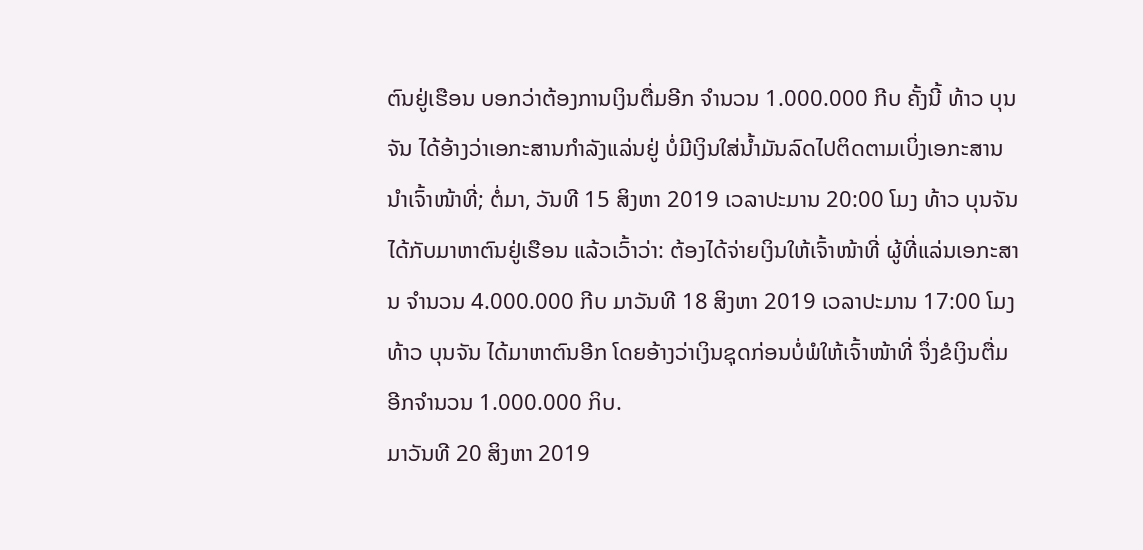ຕົນຢູ່ເຮືອນ ບອກວ່າຕ້ອງການເງິນຕື່ມອີກ ຈໍານວນ 1.000.000 ກີບ ຄັ້ງນີ້ ທ້າວ ບຸນຈັນ ໄດ້ອ້າງວ່າເອກະສານກຳລັງແລ່ນຢູ່ ບໍ່ມີເງິນໃສ່ນໍ້າມັນລົດໄປຕິດຕາມເບິ່ງເອກະສານນໍາເຈົ້າໜ້າທີ່; ຕໍ່ມາ, ວັນທີ 15 ສິງຫາ 2019 ເວລາປະມານ 20:00 ໂມງ ທ້າວ ບຸນຈັນ ໄດ້ກັບມາຫາຕົນຢູ່ເຮືອນ ແລ້ວເວົ້າວ່າ: ຕ້ອງໄດ້ຈ່າຍເງິນໃຫ້ເຈົ້າໜ້າທີ່ ຜູ້ທີ່ແລ່ນເອກະສານ ຈຳນວນ 4.000.000 ກີບ ມາວັນທີ 18 ສິງຫາ 2019 ເວລາປະມານ 17:00 ໂມງ ທ້າວ ບຸນຈັນ ໄດ້ມາຫາຕົນອີກ ໂດຍອ້າງວ່າເງິນຊຸດກ່ອນບໍ່ພໍໃຫ້ເຈົ້າໜ້າທີ່ ຈຶ່ງຂໍເງິນຕື່ມອີກຈໍານວນ 1.000.000 ກິບ.
ມາວັນທີ 20 ສິງຫາ 2019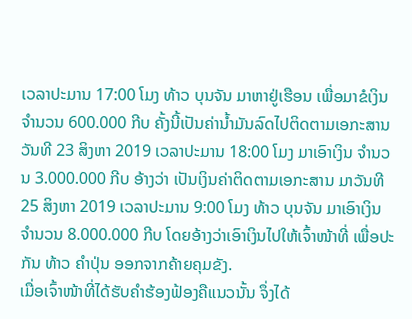ເວລາປະມານ 17:00 ໂມງ ທ້າວ ບຸນຈັນ ມາຫາຢູ່ເຮືອນ ເພື່ອມາຂໍເງິນ ຈຳນວນ 600.000 ກີບ ຄັ້ງນີ້ເປັນຄ່ານໍ້າມັນລົດໄປຕິດຕາມເອກະສານ ວັນທີ 23 ສິງຫາ 2019 ເວລາປະມານ 18:00 ໂມງ ມາເອົາເງິນ ຈຳນວນ 3.000.000 ກີບ ອ້າງວ່າ ເປັນເງິນຄ່າຕິດຕາມເອກະສານ ມາວັນທີ 25 ສິງຫາ 2019 ເວລາປະມານ 9:00 ໂມງ ທ້າວ ບຸນຈັນ ມາເອົາເງິນ ຈໍານວນ 8.000.000 ກີບ ໂດຍອ້າງວ່າເອົາເງິນໄປໃຫ້ເຈົ້າໜ້າທີ່ ເພື່ອປະກັນ ທ້າວ ຄໍາປຸ່ນ ອອກຈາກຄ້າຍຄຸມຂັງ.
ເມື່ອເຈົ້າໜ້າທີ່ໄດ້ຮັບຄຳຮ້ອງຟ້ອງຄືແນວນັ້ນ ຈຶ່ງໄດ້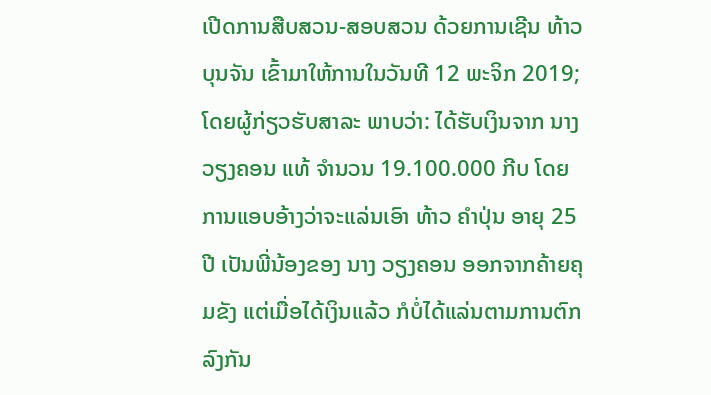ເປີດການສືບສວນ-ສອບສວນ ດ້ວຍການເຊີນ ທ້າວ ບຸນຈັນ ເຂົ້າມາໃຫ້ການໃນວັນທີ 12 ພະຈິກ 2019; ໂດຍຜູ້ກ່ຽວຮັບສາລະ ພາບວ່າ: ໄດ້ຮັບເງິນຈາກ ນາງ ວຽງຄອນ ແທ້ ຈໍານວນ 19.100.000 ກີບ ໂດຍການແອບອ້າງວ່າຈະແລ່ນເອົາ ທ້າວ ຄໍາປຸ່ນ ອາຍຸ 25 ປີ ເປັນພີ່ນ້ອງຂອງ ນາງ ວຽງຄອນ ອອກຈາກຄ້າຍຄຸມຂັງ ແຕ່ເມື່ອໄດ້ເງິນແລ້ວ ກໍບໍ່ໄດ້ແລ່ນຕາມການຕົກລົງກັນ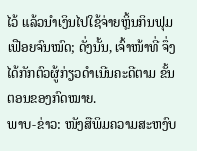ໄວ້ ແລ້ວນຳເງິນໄປໃຊ້ຈ່າຍຫຼິ້ນກິນຟຸມເຟືອຍຈົນໝົດ; ດັ່ງນັ້ນ, ເຈົ້າໜ້າທີ່ ຈຶ່ງໄດ້ກັກຕົວຜູ້ກ່ຽວດໍາເນີນຄະດີຕາມ ຂັ້ນຕອນຂອງກົດໝາຍ.
ພາບ-ຂ່າວ: ໜັງສືພິມຄວາມສະຫງົບ